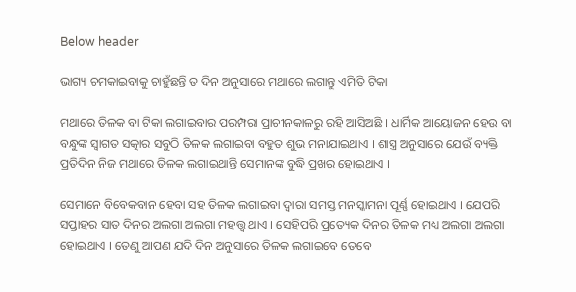Below header

ଭାଗ୍ୟ ଚମକାଇବାକୁ ଚାହୁଁଛନ୍ତି ତ ଦିନ ଅନୁସାରେ ମଥାରେ ଲଗାନ୍ତୁ ଏମିତି ଟିକା

ମଥାରେ ତିଳକ ବା ଟିକା ଲଗାଇବାର ପରମ୍ପରା ପ୍ରାଚୀନକାଳରୁ ରହି ଆସିଅଛି । ଧାର୍ମିକ ଆୟୋଜନ ହେଉ ବା ବନ୍ଧୁଙ୍କ ସ୍ୱାଗତ ସତ୍କାର ସବୁଠି ତିଳକ ଲଗାଇବା ବହୁତ ଶୁଭ ମନାଯାଇଥାଏ । ଶାସ୍ତ୍ର ଅନୁସାରେ ଯେଉଁ ବ୍ୟକ୍ତି ପ୍ରତିଦିନ ନିଜ ମଥାରେ ତିଳକ ଲଗାଇଥାନ୍ତି ସେମାନଙ୍କ ବୁଦ୍ଧି ପ୍ରଖର ହୋଇଥାଏ ।

ସେମାନେ ବିବେକବାନ ହେବା ସହ ତିଳକ ଲଗାଇବା ଦ୍ୱାରା ସମସ୍ତ ମନସ୍କାମନା ପୂର୍ଣ୍ଣ ହୋଇଥାଏ । ଯେପରି ସପ୍ତାହର ସାତ ଦିନର ଅଲଗା ଅଲଗା ମହତ୍ତ୍ୱ ଥାଏ । ସେହିପରି ପ୍ରତ୍ୟେକ ଦିନର ତିଳକ ମଧ୍ୟ ଅଲଗା ଅଲଗା ହୋଇଥାଏ । ତେଣୁ ଆପଣ ଯଦି ଦିନ ଅନୁସାରେ ତିଳକ ଲଗାଇବେ ତେବେ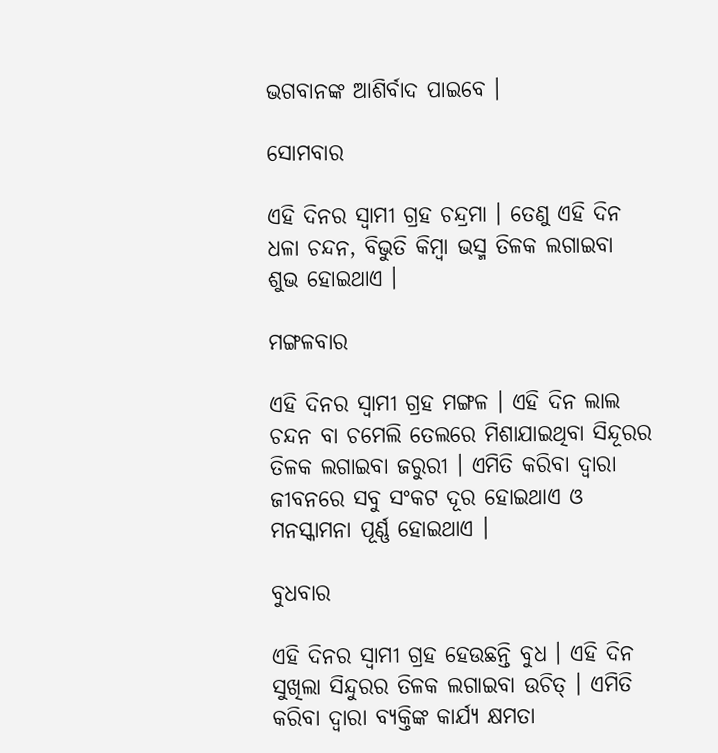ଭଗବାନଙ୍କ ଆଶିର୍ବାଦ ପାଇବେ ।

ସୋମବାର

ଏହି ଦିନର ସ୍ୱାମୀ ଗ୍ରହ ଚନ୍ଦ୍ରମା । ତେଣୁ ଏହି ଦିନ ଧଳା ଚନ୍ଦନ, ବିଭୁତି କିମ୍ବା ଭସ୍ମ ତିଳକ ଲଗାଇବା ଶୁଭ ହୋଇଥାଏ ।

ମଙ୍ଗଳବାର

ଏହି ଦିନର ସ୍ୱାମୀ ଗ୍ରହ ମଙ୍ଗଳ । ଏହି ଦିନ ଲାଲ ଚନ୍ଦନ ବା ଚମେଲି ତେଲରେ ମିଶାଯାଇଥିବା ସିନ୍ଦୂରର ତିଳକ ଲଗାଇବା ଜରୁରୀ । ଏମିତି କରିବା ଦ୍ୱାରା ଜୀବନରେ ସବୁ ସଂକଟ ଦୂର ହୋଇଥାଏ ଓ ମନସ୍କାମନା ପୂର୍ଣ୍ଣ ହୋଇଥାଏ ।

ବୁଧବାର

ଏହି ଦିନର ସ୍ୱାମୀ ଗ୍ରହ ହେଉଛନ୍ତି ବୁଧ । ଏହି ଦିନ ସୁଖିଲା ସିନ୍ଦୁରର ତିଳକ ଲଗାଇବା ଉଚିତ୍‌ । ଏମିତି କରିବା ଦ୍ୱାରା ବ୍ୟକ୍ତିଙ୍କ କାର୍ଯ୍ୟ କ୍ଷମତା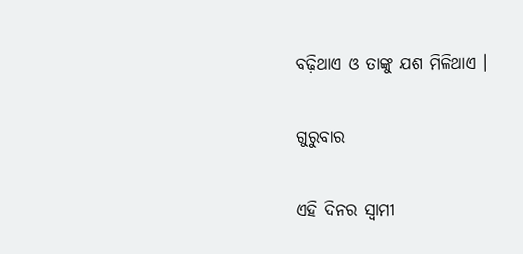ବଢ଼ିଥାଏ ଓ ତାଙ୍କୁ ଯଶ ମିଳିଥାଏ ।

ଗୁରୁବାର

ଏହି ଦିନର ସ୍ୱାମୀ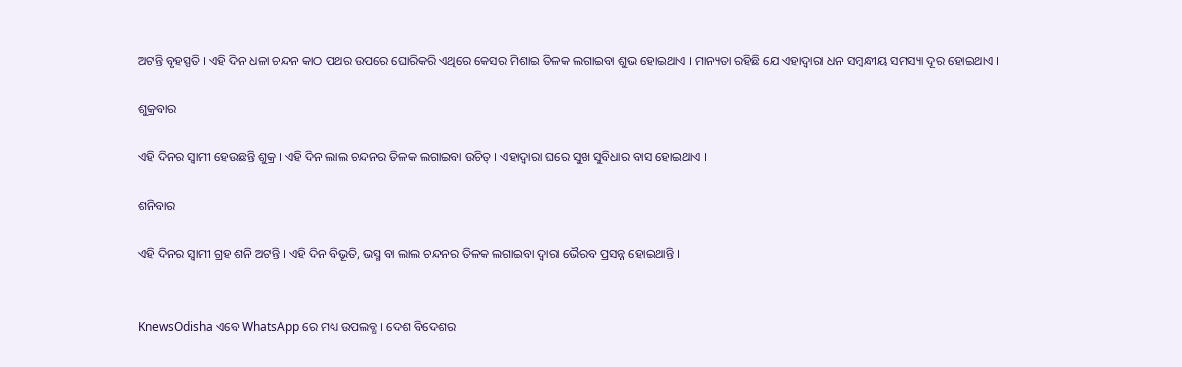ଅଟନ୍ତି ବୃହସ୍ପତି । ଏହି ଦିନ ଧଳା ଚନ୍ଦନ କାଠ ପଥର ଉପରେ ଘୋରିକରି ଏଥିରେ କେସର ମିଶାଇ ତିଳକ ଲଗାଇବା ଶୁଭ ହୋଇଥାଏ । ମାନ୍ୟତା ରହିଛି ଯେ ଏହାଦ୍ୱାରା ଧନ ସମ୍ବନ୍ଧୀୟ ସମସ୍ୟା ଦୂର ହୋଇଥାଏ ।

ଶୁକ୍ରବାର

ଏହି ଦିନର ସ୍ୱାମୀ ହେଉଛନ୍ତି ଶୁକ୍ର । ଏହି ଦିନ ଲାଲ ଚନ୍ଦନର ତିଳକ ଲଗାଇବା ଉଚିତ୍‌ । ଏହାଦ୍ୱାରା ଘରେ ସୁଖ ସୁବିଧାର ବାସ ହୋଇଥାଏ ।

ଶନିବାର

ଏହି ଦିନର ସ୍ୱାମୀ ଗ୍ରହ ଶନି ଅଟନ୍ତି । ଏହି ଦିନ ବିଭୂତି, ଭସ୍ମ ବା ଲାଲ ଚନ୍ଦନର ତିଳକ ଲଗାଇବା ଦ୍ୱାରା ଭୈରବ ପ୍ରସନ୍ନ ହୋଇଥାନ୍ତି ।


KnewsOdisha ଏବେ WhatsApp ରେ ମଧ୍ୟ ଉପଲବ୍ଧ । ଦେଶ ବିଦେଶର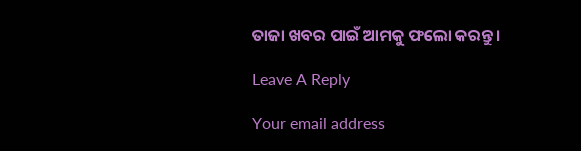ତାଜା ଖବର ପାଇଁ ଆମକୁ ଫଲୋ କରନ୍ତୁ ।

Leave A Reply

Your email address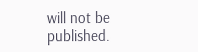will not be published.